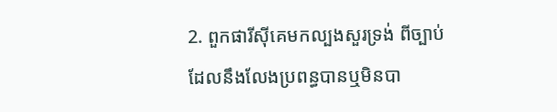2. ពួកផារីស៊ីគេមកល្បងសួរទ្រង់ ពីច្បាប់ដែលនឹងលែងប្រពន្ធបានឬមិនបា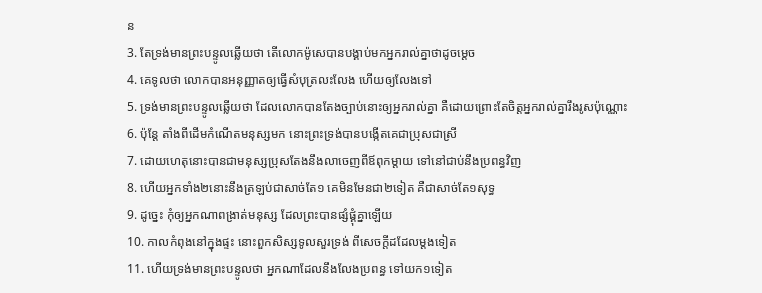ន
3. តែទ្រង់មានព្រះបន្ទូលឆ្លើយថា តើលោកម៉ូសេបានបង្គាប់មកអ្នករាល់គ្នាថាដូចម្តេច
4. គេទូលថា លោកបានអនុញ្ញាតឲ្យធ្វើសំបុត្រលះលែង ហើយឲ្យលែងទៅ
5. ទ្រង់មានព្រះបន្ទូលឆ្លើយថា ដែលលោកបានតែងច្បាប់នោះឲ្យអ្នករាល់គ្នា គឺដោយព្រោះតែចិត្តអ្នករាល់គ្នារឹងរូសប៉ុណ្ណោះ
6. ប៉ុន្តែ តាំងពីដើមកំណើតមនុស្សមក នោះព្រះទ្រង់បានបង្កើតគេជាប្រុសជាស្រី
7. ដោយហេតុនោះបានជាមនុស្សប្រុសតែងនឹងលាចេញពីឪពុកម្តាយ ទៅនៅជាប់នឹងប្រពន្ធវិញ
8. ហើយអ្នកទាំង២នោះនឹងត្រឡប់ជាសាច់តែ១ គេមិនមែនជា២ទៀត គឺជាសាច់តែ១សុទ្ធ
9. ដូច្នេះ កុំឲ្យអ្នកណាពង្រាត់មនុស្ស ដែលព្រះបានផ្សំផ្គុំគ្នាឡើយ
10. កាលកំពុងនៅក្នុងផ្ទះ នោះពួកសិស្សទូលសួរទ្រង់ ពីសេចក្តីដដែលម្តងទៀត
11. ហើយទ្រង់មានព្រះបន្ទូលថា អ្នកណាដែលនឹងលែងប្រពន្ធ ទៅយក១ទៀត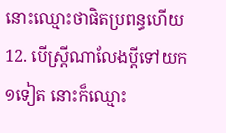នោះឈ្មោះថាផិតប្រពន្ធហើយ
12. បើស្ត្រីណាលែងប្ដីទៅយក១ទៀត នោះក៏ឈ្មោះ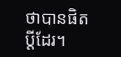ថាបានផិតប្ដីដែរ។